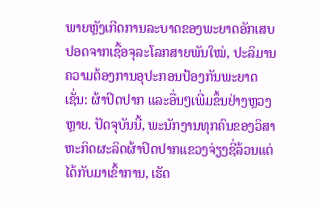ພາຍຫຼັງເກີດການລະບາດຂອງພະຍາດອັກເສບປອດຈາກເຊື້ອຈຸລະໂລກສາຍພັນໃໝ່, ປະລິມານຄວາມຕ້ອງການອຸປະກອນປ້ອງກັນພະຍາດ ເຊັ່ນ: ຜ້າປິດປາກ ແລະອື່ນໆເພີ່ມຂຶ້ນຢ່າງຫຼວງຫຼາຍ. ປັດຈຸບັນນີ້, ພະນັກງານທຸກຄົນຂອງວິສາຫະກິດຜະລິດຜ້າປິດປາກແຂວງຈ່ຽງຊີ່ລ້ວນແຕ່ໄດ້ກັບມາເຂົ້າການ, ເຮັດ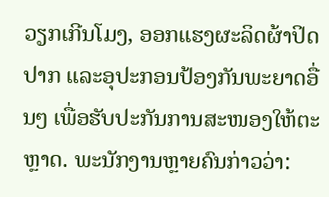ວຽກເກີນໂມງ, ອອກແຮງຜະລິດຜ້າປິດປາກ ແລະອຸປະກອນປ້ອງກັນພະຍາດອື່ນໆ ເພື່ອຮັບປະກັນການສະໜອງໃຫ້ຕະຫຼາດ. ພະນັກງານຫຼາຍຄົນກ່າວວ່າ: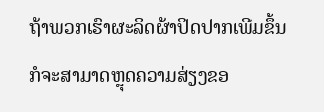ຖ້າພວກເຮົາຜະລິດຜ້າປິດປາກເພີມຂຶ້ນກໍຈະສາມາດຫຼຸດຄວາມສ່ຽງຂອ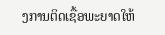ງການຕິດເຊື້ອພະຍາດໃຫ້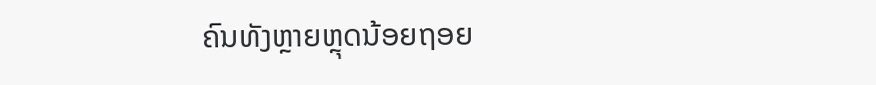ຄົນທັງຫຼາຍຫຼຸດນ້ອຍຖອຍ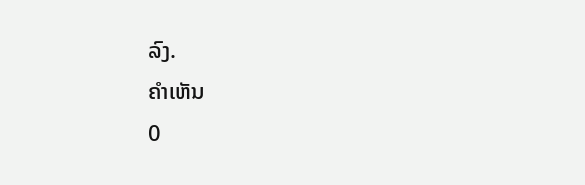ລົງ.
ຄຳເຫັນ
0